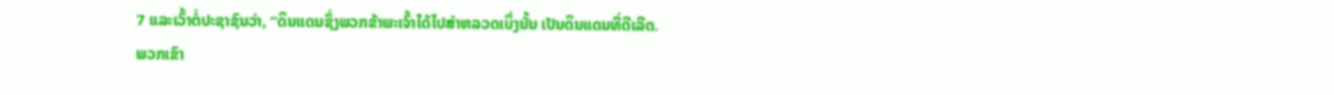7 ແລະເວົ້າຕໍ່ປະຊາຊົນວ່າ, “ດິນແດນຊຶ່ງພວກຂ້າພະເຈົ້າໄດ້ໄປສຳຫລວດເບິ່ງນັ້ນ ເປັນດິນແດນທີ່ດີເລີດ.
ພວກເຂົາ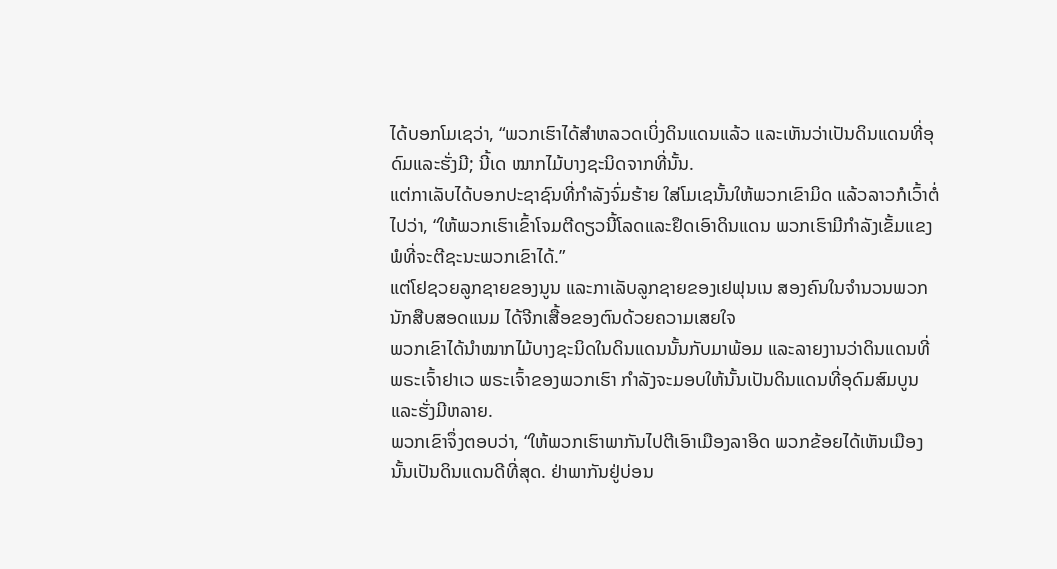ໄດ້ບອກໂມເຊວ່າ, “ພວກເຮົາໄດ້ສຳຫລວດເບິ່ງດິນແດນແລ້ວ ແລະເຫັນວ່າເປັນດິນແດນທີ່ອຸດົມແລະຮັ່ງມີ; ນີ້ເດ ໝາກໄມ້ບາງຊະນິດຈາກທີ່ນັ້ນ.
ແຕ່ກາເລັບໄດ້ບອກປະຊາຊົນທີ່ກຳລັງຈົ່ມຮ້າຍ ໃສ່ໂມເຊນັ້ນໃຫ້ພວກເຂົາມິດ ແລ້ວລາວກໍເວົ້າຕໍ່ໄປວ່າ, “ໃຫ້ພວກເຮົາເຂົ້າໂຈມຕີດຽວນີ້ໂລດແລະຢຶດເອົາດິນແດນ ພວກເຮົາມີກຳລັງເຂັ້ມແຂງພໍທີ່ຈະຕີຊະນະພວກເຂົາໄດ້.”
ແຕ່ໂຢຊວຍລູກຊາຍຂອງນູນ ແລະກາເລັບລູກຊາຍຂອງເຢຟຸນເນ ສອງຄົນໃນຈຳນວນພວກນັກສືບສອດແນມ ໄດ້ຈີກເສື້ອຂອງຕົນດ້ວຍຄວາມເສຍໃຈ
ພວກເຂົາໄດ້ນຳໝາກໄມ້ບາງຊະນິດໃນດິນແດນນັ້ນກັບມາພ້ອມ ແລະລາຍງານວ່າດິນແດນທີ່ພຣະເຈົ້າຢາເວ ພຣະເຈົ້າຂອງພວກເຮົາ ກຳລັງຈະມອບໃຫ້ນັ້ນເປັນດິນແດນທີ່ອຸດົມສົມບູນແລະຮັ່ງມີຫລາຍ.
ພວກເຂົາຈຶ່ງຕອບວ່າ, “ໃຫ້ພວກເຮົາພາກັນໄປຕີເອົາເມືອງລາອິດ ພວກຂ້ອຍໄດ້ເຫັນເມືອງນັ້ນເປັນດິນແດນດີທີ່ສຸດ. ຢ່າພາກັນຢູ່ບ່ອນ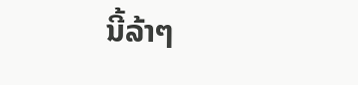ນີ້ລ້າໆ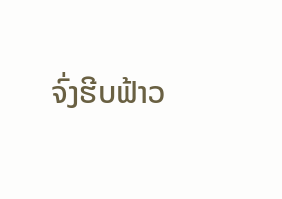ຈົ່ງຮີບຟ້າວ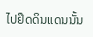ໄປຢຶດດິນແດນນັ້ນ